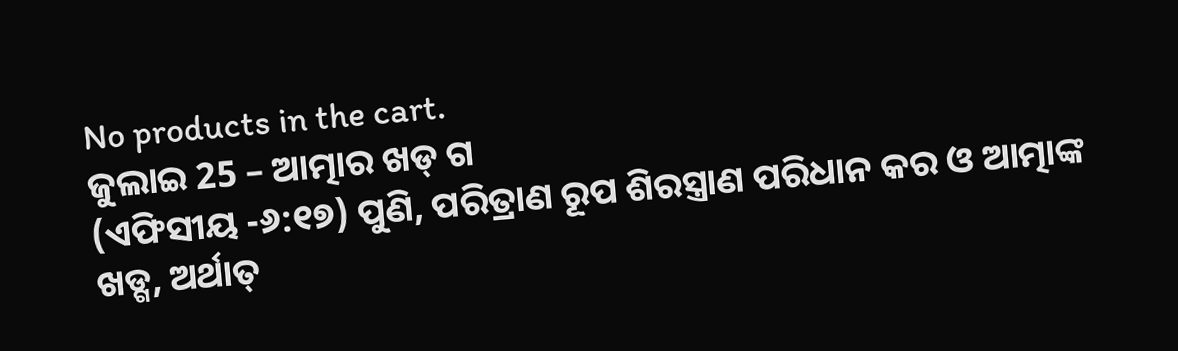No products in the cart.
ଜୁଲାଇ 25 – ଆତ୍ମାର ଖଡ୍ ଗ
(ଏଫିସୀୟ -୬:୧୭) ପୁଣି, ପରିତ୍ରାଣ ରୂପ ଶିରସ୍ତ୍ରାଣ ପରିଧାନ କର ଓ ଆତ୍ମାଙ୍କ ଖଡ୍ଗ, ଅର୍ଥାତ୍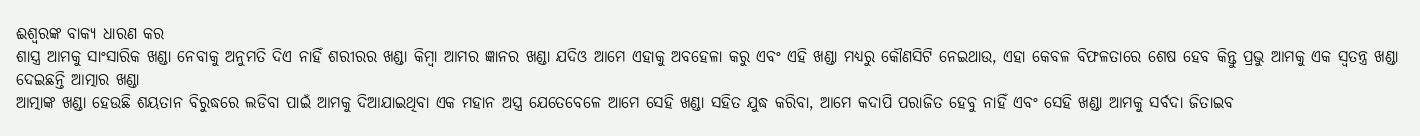ଈଶ୍ବରଙ୍କ ବାକ୍ୟ ଧାରଣ କର
ଶାସ୍ତ୍ର ଆମକୁ ସାଂସାରିକ ଖଣ୍ଡା ନେବାକୁ ଅନୁମତି ଦିଏ ନାହିଁ ଶରୀରର ଖଣ୍ଡା କିମ୍ବା ଆମର ଜ୍ଞାନର ଖଣ୍ଡା ଯଦିଓ ଆମେ ଏହାକୁ ଅବହେଳା କରୁ ଏବଂ ଏହି ଖଣ୍ଡା ମଧ୍ୟରୁ କୌଣସିଟି ନେଇଥାଉ, ଏହା କେବଳ ବିଫଳତାରେ ଶେଷ ହେବ କିନ୍ତୁ ପ୍ରଭୁ ଆମକୁ ଏକ ସ୍ୱତନ୍ତ୍ର ଖଣ୍ଡା ଦେଇଛନ୍ତି ଆତ୍ମାର ଖଣ୍ଡା
ଆତ୍ମାଙ୍କ ଖଣ୍ଡା ହେଉଛି ଶୟତାନ ବିରୁଦ୍ଧରେ ଲଡିବା ପାଇଁ ଆମକୁ ଦିଆଯାଇଥିବା ଏକ ମହାନ ଅସ୍ତ୍ର ଯେତେବେଳେ ଆମେ ସେହି ଖଣ୍ଡା ସହିତ ଯୁଦ୍ଧ କରିବା, ଆମେ କଦାପି ପରାଜିତ ହେବୁ ନାହିଁ ଏବଂ ସେହି ଖଣ୍ଡା ଆମକୁ ସର୍ବଦା ଜିତାଇବ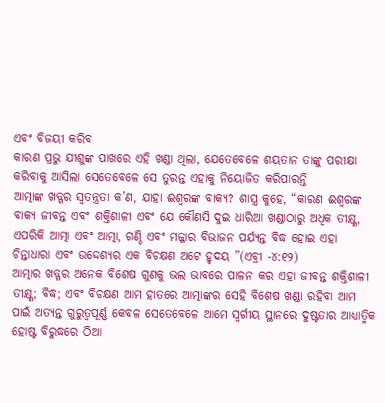ଏବଂ ବିଜୟୀ କରିବ
କାରଣ ପ୍ରଭୁ ଯୀଶୁଙ୍କ ପାଖରେ ଏହି ଖଣ୍ଡା ଥିଲା, ଯେତେବେଳେ ଶୟତାନ ତାଙ୍କୁ ପରୀକ୍ଷା କରିବାକୁ ଆସିଲା ସେତେବେଳେ ସେ ତୁରନ୍ତ ଏହାକୁ ନିୟୋଜିତ କରିପାରନ୍ତି
ଆତ୍ମାଙ୍କ ଖଡ୍ଗର ସ୍ୱତନ୍ତ୍ରତା କ’ଣ, ଯାହା ଈଶ୍ବରଙ୍କ ବାକ୍ୟ? ଶାସ୍ତ୍ର କୁହେ, “କାରଣ ଈଶ୍ବରଙ୍କ ବାକ୍ୟ ଜୀବନ୍ତ ଏବଂ ଶକ୍ତିଶାଳୀ ଏବଂ ଯେ କୌଣସି ଦୁଇ ଧାରିଆ ଖଣ୍ଡାଠାରୁ ଅଧିକ ତୀକ୍ଷ୍ଣ, ଏପରିକି ଆତ୍ମା ଏବଂ ଆତ୍ମା, ଗଣ୍ଠି ଏବଂ ମଜ୍ଜାର ବିଭାଜନ ପର୍ଯ୍ୟନ୍ତ ବିଦ୍ଧ ହୋଇ ଏହା ଚିନ୍ତାଧାରା ଏବଂ ଉଦ୍ଦେଶ୍ୟର ଏକ ବିଚକ୍ଷଣ ଅଟେ ହୃଦୟ ”(ଏବ୍ରୀ -୪:୧୨)
ଆତ୍ମାର ଖଡ୍ଗର ଅନେକ ବିଶେଷ ଗୁଣକୁ ଭଲ ଭାବରେ ପାଳନ କର ଏହା ଜୀବନ୍ତ ଶକ୍ତିଶାଳୀ ତୀକ୍ଷ୍ଣ; ବିଦ୍ଧ; ଏବଂ ବିଚକ୍ଷଣ ଆମ ହାତରେ ଆତ୍ମାଙ୍କର ସେହି ବିଶେଷ ଖଣ୍ଡା ରହିବା ଆମ ପାଇଁ ଅତ୍ୟନ୍ତ ଗୁରୁତ୍ୱପୂର୍ଣ୍ଣ କେବଳ ସେତେବେଳେ ଆମେ ସ୍ୱର୍ଗୀୟ ସ୍ଥାନରେ ଦୁଷ୍ଟତାର ଆଧ୍ୟାତ୍ମିକ ହୋଷ୍ଟ ବିରୁଦ୍ଧରେ ଠିଆ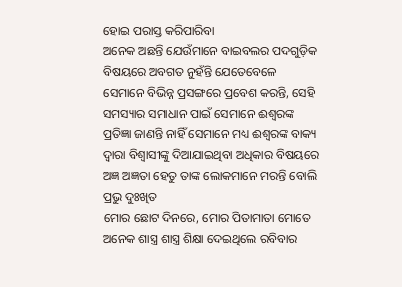ହୋଇ ପରାସ୍ତ କରିପାରିବା
ଅନେକ ଅଛନ୍ତି ଯେଉଁମାନେ ବାଇବଲର ପଦଗୁଡ଼ିକ ବିଷୟରେ ଅବଗତ ନୁହଁନ୍ତି ଯେତେବେଳେ ସେମାନେ ବିଭିନ୍ନ ପ୍ରସଙ୍ଗରେ ପ୍ରବେଶ କରନ୍ତି, ସେହି ସମସ୍ୟାର ସମାଧାନ ପାଇଁ ସେମାନେ ଈଶ୍ବରଙ୍କ ପ୍ରତିଜ୍ଞା ଜାଣନ୍ତି ନାହିଁ ସେମାନେ ମଧ୍ୟ ଈଶ୍ବରଙ୍କ ବାକ୍ୟ ଦ୍ୱାରା ବିଶ୍ୱାସୀଙ୍କୁ ଦିଆଯାଇଥିବା ଅଧିକାର ବିଷୟରେ ଅଜ୍ଞ ଅଜ୍ଞତା ହେତୁ ତାଙ୍କ ଲୋକମାନେ ମରନ୍ତି ବୋଲି ପ୍ରଭୁ ଦୁଃଖିତ
ମୋର ଛୋଟ ଦିନରେ, ମୋର ପିତାମାତା ମୋତେ ଅନେକ ଶାସ୍ତ୍ର ଶାସ୍ତ୍ର ଶିକ୍ଷା ଦେଇଥିଲେ ରବିବାର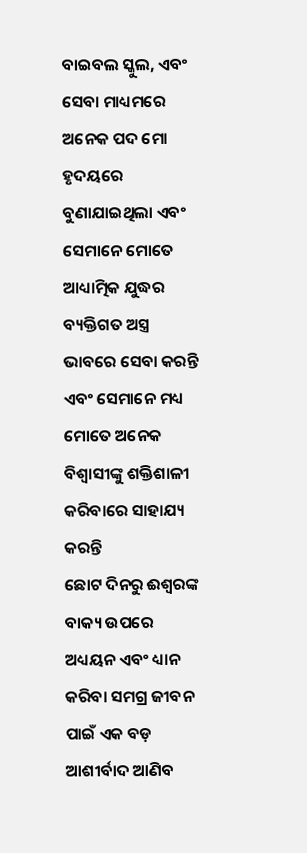ବାଇବଲ ସ୍କୁଲ, ଏବଂ ସେବା ମାଧ୍ୟମରେ ଅନେକ ପଦ ମୋ ହୃଦୟରେ ବୁଣାଯାଇଥିଲା ଏବଂ ସେମାନେ ମୋତେ ଆଧ୍ୟାତ୍ମିକ ଯୁଦ୍ଧର ବ୍ୟକ୍ତିଗତ ଅସ୍ତ୍ର ଭାବରେ ସେବା କରନ୍ତି ଏବଂ ସେମାନେ ମଧ୍ୟ ମୋତେ ଅନେକ ବିଶ୍ୱାସୀଙ୍କୁ ଶକ୍ତିଶାଳୀ କରିବାରେ ସାହାଯ୍ୟ କରନ୍ତି
ଛୋଟ ଦିନରୁ ଈଶ୍ବରଙ୍କ ବାକ୍ୟ ଉପରେ ଅଧ୍ୟୟନ ଏବଂ ଧ୍ୟାନ କରିବା ସମଗ୍ର ଜୀବନ ପାଇଁ ଏକ ବଡ଼ ଆଶୀର୍ବାଦ ଆଣିବ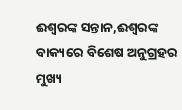ଈଶ୍ବରଙ୍କ ସନ୍ତାନ,ଈଶ୍ବରଙ୍କ ବାକ୍ୟରେ ବିଶେଷ ଅନୁଗ୍ରହର ମୁଖ୍ୟ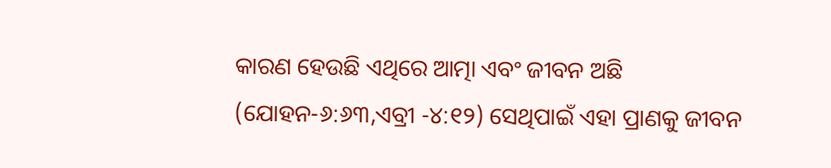କାରଣ ହେଉଛି ଏଥିରେ ଆତ୍ମା ଏବଂ ଜୀବନ ଅଛି (ଯୋହନ-୬:୬୩,ଏବ୍ରୀ -୪:୧୨) ସେଥିପାଇଁ ଏହା ପ୍ରାଣକୁ ଜୀବନ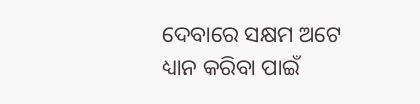ଦେବାରେ ସକ୍ଷମ ଅଟେ
ଧ୍ୟାନ କରିବା ପାଇଁ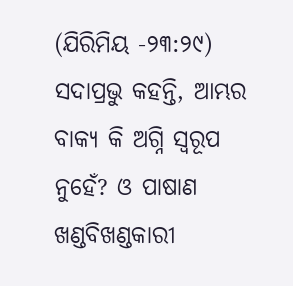(ଯିରିମିୟ -୨୩:୨୯) ସଦାପ୍ରଭୁ କହନ୍ତି, ଆମ୍ଭର ବାକ୍ୟ କି ଅଗ୍ନି ସ୍ୱରୂପ ନୁହେଁ? ଓ ପାଷାଣ ଖଣ୍ଡବିଖଣ୍ଡକାରୀ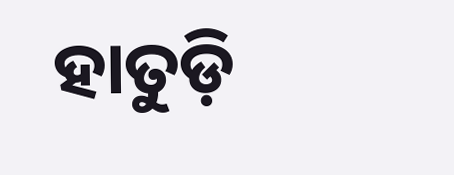ହାତୁଡ଼ି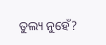ତୁଲ୍ୟ ନୁହେଁ?